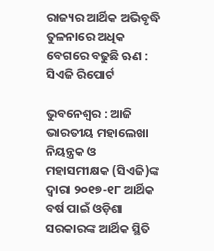ରାଜ୍ୟର ଆର୍ଥିକ ଅଭିବୃଦ୍ଧି ତୁଳନାରେ ଅଧିକ ବେଗରେ ବଢୁଛି ଋଣ : ସିଏଜି ରିପୋର୍ଟ

ଭୁବନେଶ୍ୱର : ଆଜି ଭାରତୀୟ ମହାଲେଖା ନିୟନ୍ତ୍ରକ ଓ ମହାସମୀକ୍ଷକ (ସିଏଜି)ଙ୍କ ଦ୍ୱାରା ୨୦୧୭-୧୮ ଆର୍ଥିକ ବର୍ଷ ପାଇଁ ଓଡ଼ିଶା ସରକାରଙ୍କ ଆର୍ଥିକ ସ୍ଥିତି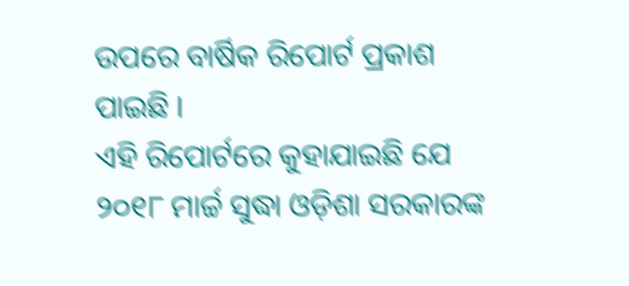ଉପରେ ବାର୍ଷିକ ରିପୋର୍ଟ ପ୍ରକାଶ ପାଇଛି ।
ଏହି ରିପୋର୍ଟରେ କୁହାଯାଇଛି ଯେ ୨୦୧୮ ମାର୍ଚ୍ଚ ସୁଦ୍ଧା ଓଡ଼ିଶା ସରକାରଙ୍କ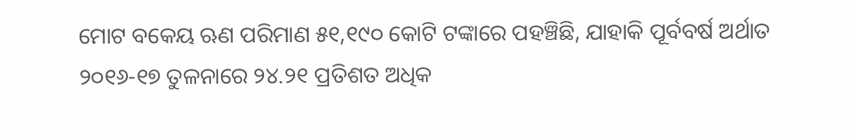ମୋଟ ବକେୟ ଋଣ ପରିମାଣ ୫୧,୧୯୦ କୋଟି ଟଙ୍କାରେ ପହଞ୍ଚିଛି, ଯାହାକି ପୂର୍ବବର୍ଷ ଅର୍ଥାତ ୨୦୧୬-୧୭ ତୁଳନାରେ ୨୪.୨୧ ପ୍ରତିଶତ ଅଧିକ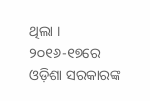ଥିଲା । ୨୦୧୬-୧୭ରେ ଓଡ଼ିଶା ସରକାରଙ୍କ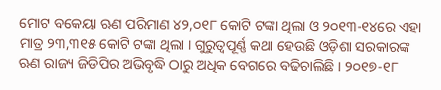ମୋଟ ବକେୟା ଋଣ ପରିମାଣ ୪୨,୦୧୮ କୋଟି ଟଙ୍କା ଥିଲା ଓ ୨୦୧୩-୧୪ରେ ଏହା ମାତ୍ର ୨୩,୩୧୫ କୋଟି ଟଙ୍କା ଥିଲା । ଗୁରୁତ୍ୱପୂର୍ଣ୍ଣ କଥା ହେଉଛି ଓଡ଼ିଶା ସରକାରଙ୍କ ଋଣ ରାଜ୍ୟ ଜିଡିପିର ଅଭିବୃଦ୍ଧି ଠାରୁ ଅଧିକ ବେଗରେ ବଢିଚାଲିଛି । ୨୦୧୭-୧୮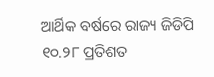ଆର୍ଥିକ ବର୍ଷରେ ରାଜ୍ୟ ଜିଡିପି ୧୦.୨୮ ପ୍ରତିଶତ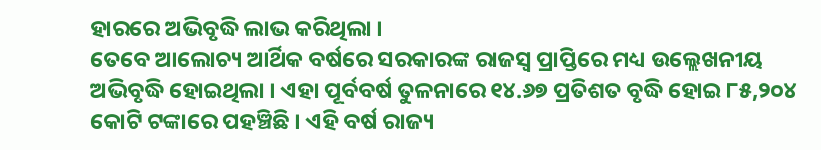ହାରରେ ଅଭିବୃଦ୍ଧି ଲାଭ କରିଥିଲା ।
ତେବେ ଆଲୋଚ୍ୟ ଆର୍ଥିକ ବର୍ଷରେ ସରକାରଙ୍କ ରାଜସ୍ୱ ପ୍ରାପ୍ତିରେ ମଧ୍ୟ ଉଲ୍ଲେଖନୀୟ ଅଭିବୃଦ୍ଧି ହୋଇଥିଲା । ଏହା ପୂର୍ବବର୍ଷ ତୁଳନାରେ ୧୪.୬୭ ପ୍ରତିଶତ ବୃଦ୍ଧି ହୋଇ ୮୫,୨୦୪ କୋଟି ଟଙ୍କାରେ ପହଞ୍ଚିଛି । ଏହି ବର୍ଷ ରାଜ୍ୟ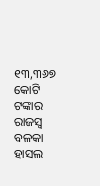୧୩,୩୬୭ କୋଟି ଟଙ୍କାର ରାଜସ୍ୱ ବଳକା ହାସଲ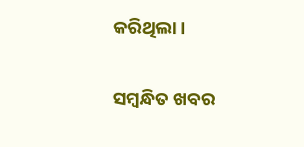କରିଥିଲା ।

ସମ୍ବନ୍ଧିତ ଖବର